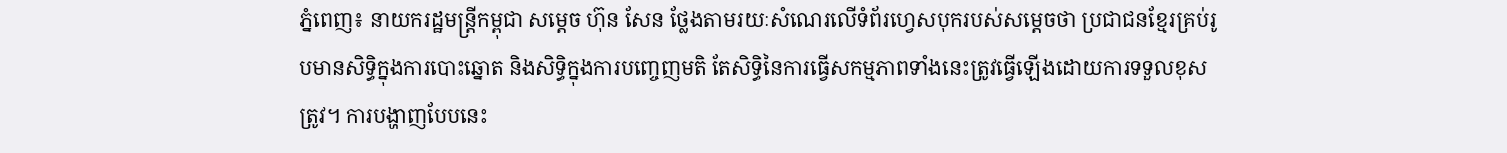ភ្នំពេញ៖ នាយករដ្ឋមន្ត្រីកម្ពុជា សម្ដេច ហ៊ុន សែន ថ្លែងតាមរយៈសំណេរលើទំព័រហ្វេសបុករបស់សម្ដេចថា ប្រជាជនខ្មែរគ្រប់រូបមានសិទ្ធិក្នុងការបោះឆ្នោត និងសិទ្ធិក្នុងការបញ្ចេញមតិ តែសិទ្ធិនៃការធ្វើសកម្មភាពទាំងនេះត្រូវធ្វើឡើងដោយការទទួលខុសត្រូវ។ ការបង្ហាញបែបនេះ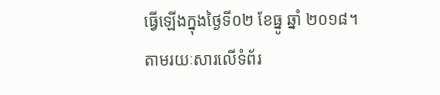ធ្វើឡើងក្នុងថ្ងៃទី០២ ខែធ្នូ ឆ្នាំ ២០១៨។
តាមរយៈសារលើទំព័រ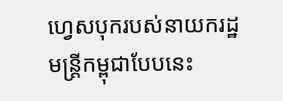ហ្វេសបុករបស់នាយករដ្ឋមន្ត្រីកម្ពុជាបែបនេះ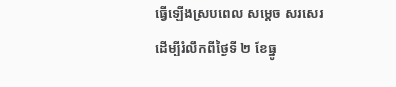ធ្វើឡើងស្របពេល សម្ដេច សរសេរដើម្បីរំលឹកពីថ្ងៃទី ២ ខែធ្នូ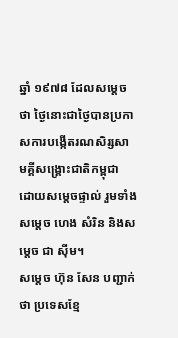ឆ្នាំ ១៩៧៨ ដែលសម្ដេចថា ថ្ងៃនោះជាថ្ងៃបានប្រកាសការបង្កើតរណសិរ្សសាមគ្គីសង្គ្រោះជាតិកម្ពុជា ដោយសម្ដេចផ្ទាល់ រួមទាំងសម្ដេច ហេង សំរិន និងសម្ដេច ជា ស៊ីម។
សម្ដេច ហ៊ុន សែន បញ្ជាក់ថា ប្រទេសខ្មែ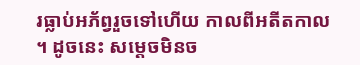រធ្លាប់អភ័ព្វរួចទៅហើយ កាលពីអតីតកាល ។ ដូចនេះ សម្ដេចមិនច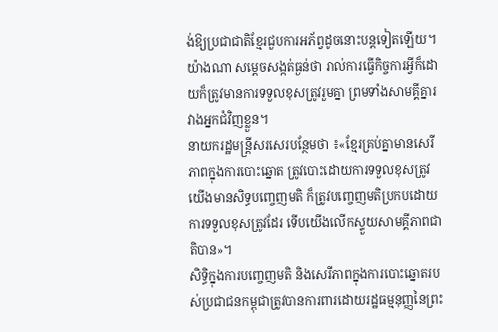ង់ឱ្យប្រជាជាតិខ្មែរជួបការអភ័ព្វដូចនោះបន្តទៀតឡើយ។
យ៉ាងណា សម្ដេចសង្កត់ធ្ងន់ថា រាល់ការធ្វើកិច្ចការអ្វីក៏ដោយក៏ត្រូវមានការទទួលខុសត្រូវរួមគ្នា ព្រមទាំងសាមគ្គីគ្នារវាងអ្នកជំវិញខ្លួន។
នាយករដ្ឋមន្ត្រីសរសេរបន្ថែមថា ៖«ខ្មែរគ្រប់គ្នាមានសេរីភាពក្នុងការបោះឆ្នោត ត្រូវបោះដោយការទទួលខុសត្រូវ យើងមានសិទ្ធបញ្ចេញមតិ ក៏ត្រូវបញ្ចេញមតិប្រកបដោយការទទួលខុសត្រូវដែរ ទើបយើងលើកស្ទួយសាមគ្គីភាពជាតិបាន»។
សិទ្ធិក្នុងការបញ្ចេញមតិ និងសេរីភាពក្នុងការបោះឆ្នោតរបស់ប្រជាជនកម្ពុជាត្រូវបានការពារដោយរដ្ឋធម្មនុញ្ញនៃព្រះ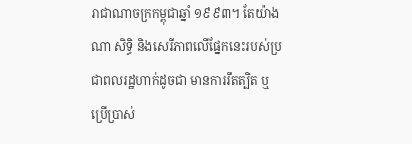រាជាណាចក្រកម្ពុជាឆ្នាំ ១៩៩៣។ តែយ៉ាងណា សិទ្ធិ និងសេរីភាពលើផ្នែកនេះរបស់ប្រជាពលរដ្ឋហាក់ដូចជា មានការរឹតត្បិត ឬប្រើប្រាស់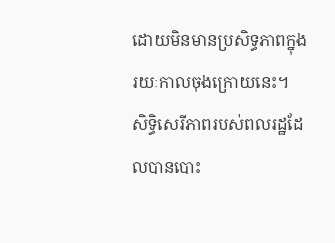ដោយមិនមានប្រសិទ្ធភាពក្នុង រយៈកាលចុងក្រោយនេះ។ សិទ្ធិសេរីភាពរបស់ពលរដ្ឋដែលបានបោះ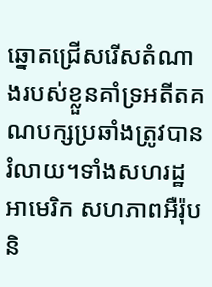ឆ្នោតជ្រើសរើសតំណាងរបស់ខ្លួនគាំទ្រអតីតគណបក្សប្រឆាំងត្រូវបានរំលាយ។ទាំងសហរដ្ឋអាមេរិក សហភាពអឺរ៉ុប និ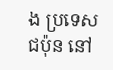ង ប្រទេសជប៉ុន នៅ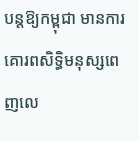បន្តឱ្យកម្ពុជា មានការគោរពសិទ្ធិមនុស្សពេញលេ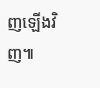ញឡើងវិញ៕